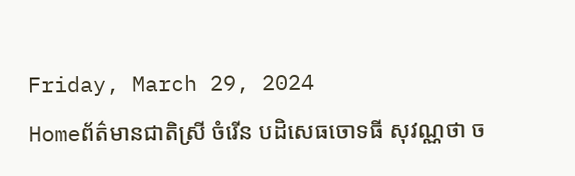Friday, March 29, 2024
Homeព័ត៌មានជាតិស្រី ចំរើន បដិសេធចោទធី សុវណ្ណថា ច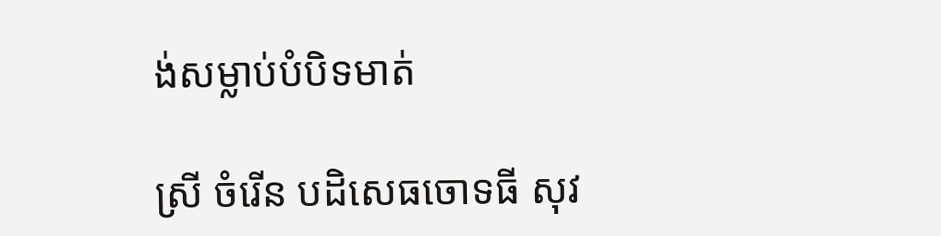ង់សម្លាប់បំបិទមាត់

ស្រី ចំរើន បដិសេធចោទធី សុវ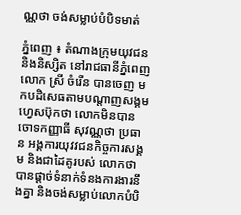ណ្ណថា ចង់សម្លាប់បំបិទមាត់

ភ្នំពេញ ៖ តំណាងក្រុមយុវជន និងនិស្សិត នៅរាជធានីភ្នំពេញ លោក ស្រី ចំរើន បានចេញ មកបដិសេធតាមបណ្តាញសង្គមហ្វេសប៊ុកថា លោកមិនបានចោទកញ្ញាធី សុវណ្ណថា ប្រធាន អង្គការយុវវជនកិច្ចការសង្គម និងជាដៃគូរបស់ លោកថាបានផ្តាច់ទំនាក់ទំនងការងារនឹងគ្នា និងចង់សម្លាប់លោកបំបិ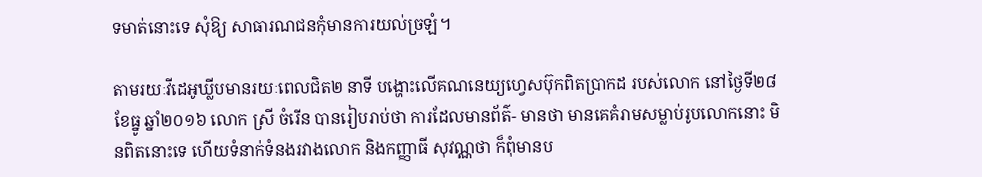ទមាត់នោះទេ សុំឱ្យ សាធារណជនកុំមានការយល់ច្រឡំ។

តាមរយៈវីដេអូឃ្លីបមានរយៈពេលជិត២ នាទី បង្ហោះលើគណនេយ្យហ្វេសប៊ុកពិតប្រាកដ របស់លោក នៅថ្ងៃទី២៨ ខែធ្នូ ឆ្នាំ២០១៦ លោក ស្រី ចំរើន បានរៀបរាប់ថា ការដែលមានព័ត៌- មានថា មានគេគំរាមសម្លាប់រូបលោកនោះ មិនពិតនោះទេ ហើយទំនាក់ទំនងរវាងលោក និងកញ្ញាធី សុវណ្ណថា ក៏ពុំមានប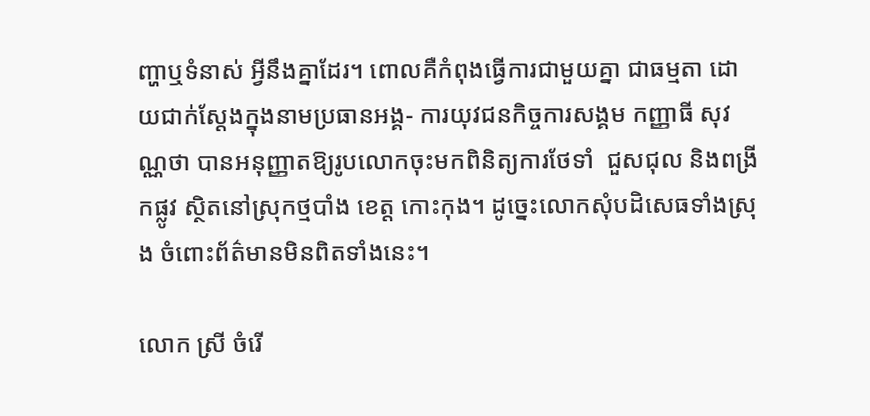ញ្ហាឬទំនាស់ អ្វីនឹងគ្នាដែរ។ ពោលគឺកំពុងធ្វើការជាមួយគ្នា ជាធម្មតា ដោយជាក់ស្តែងក្នុងនាមប្រធានអង្គ- ការយុវជនកិច្ចការសង្គម កញ្ញាធី សុវណ្ណថា បានអនុញ្ញាតឱ្យរូបលោកចុះមកពិនិត្យការថែទាំ  ជួសជុល និងពង្រីកផ្លូវ ស្ថិតនៅស្រុកថ្មបាំង ខេត្ត កោះកុង។ ដូច្នេះលោកសុំបដិសេធទាំងស្រុង ចំពោះព័ត៌មានមិនពិតទាំងនេះ។

លោក ស្រី ចំរើ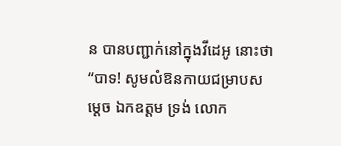ន បានបញ្ជាក់នៅក្នុងវីដេអូ នោះថា “បាទ! សូមលំឱនកាយជម្រាបសម្តេច ឯកឧត្តម ទ្រង់ លោក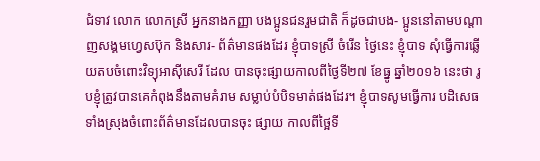ជំទាវ លោក លោកស្រី អ្នកនាងកញ្ញា បងប្អូនជនរួមជាតិ ក៏ដូចជាបង- ប្អូននៅតាមបណ្តាញសង្គមហ្វេសប៊ុក និងសារ- ព័ត៌មានផងដែរ ខ្ញុំបាទស្រី ចំរើន ថ្ងៃនេះ ខ្ញុំបាទ សុំធ្វើការឆ្លើយតបចំពោះវិទ្យុអាស៊ីសេរី ដែល បានចុះផ្សាយកាលពីថ្ងៃទី២៧ ខែធ្នូ ឆ្នាំ២០១៦ នេះថា រូបខ្ញុំត្រូវបានគេកំពុងនឹងតាមគំរាម សម្លាប់បំបិទមាត់ផងដែរ។ ខ្ញុំបាទសូមធ្វើការ បដិសេធទាំងស្រុងចំពោះព័ត៌មានដែលបានចុះ ផ្សាយ កាលពីថ្អៃទី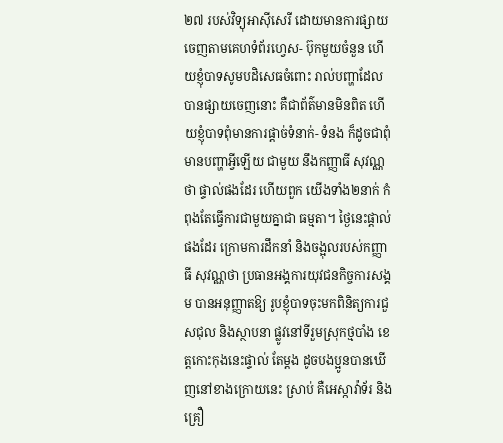២៧ របស់វិទ្យុអាស៊ីសេរី ដោយមានការផ្សាយចេញតាមគេហទំព័រហ្វេស- ប៊ុកមួយចំនួន ហើយខ្ញុំបាទសូមបដិសេធចំពោះ រាល់បញ្ហាដែលបានផ្សាយចេញនោះ គឺជាព័ត៌មានមិនពិត ហើយខ្ញុំបាទពុំមានការផ្តាច់ទំនាក់- ទំនង ក៏ដូចជាពុំមានបញ្ហាអ្វីឡើយ ជាមួយ នឹងកញ្ញាធី សុវណ្ណថា ផ្ទាល់ផងដែរ ហើយពួក យើងទាំង២នាក់ កំពុងតែធ្វើការជាមួយគ្នាជា ធម្មតា។ ថ្ងៃនេះផ្តាល់ផងដែរ ក្រោមការដឹកនាំ និងចង្អុលរបស់កញ្ញាធី សុវណ្ណថា ប្រធានអង្គការយុវជនកិច្ចការសង្គម បានអនុញ្ញាតឱ្យ រូបខ្ញុំបាទចុះមកពិនិត្យការជួសជុល និងស្ថាបនា ផ្លូវនៅទីរួមស្រុកថ្មបាំង ខេត្តកោះកុងនេះផ្ទាល់ តែម្តង ដូចបងប្អូនបានឃើញនៅខាងក្រោយនេះ ស្រាប់ គឺអេស្កាវ៉ាទ័រ និងគ្រឿ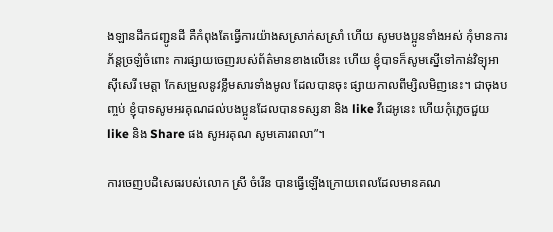ងឡានដឹកជញ្ជូនដី គឺកំពុងតែធ្វើការយ៉ាងសស្រាក់សស្រាំ ហើយ សូមបងប្អូនទាំងអស់ កុំមានការភ័ន្តច្រឡំចំពោះ ការផ្សាយចេញរបស់ព័ត៌មានខាងលើនេះ ហើយ ខ្ញុំបាទក៏សូមស្នើទៅកាន់វិទ្យុអាស៊ីសេរី មេត្តា កែសម្រួលនូវខ្លឹមសារទាំងមូល ដែលបានចុះ ផ្សាយកាលពីម្សិលមិញនេះ។ ជាចុងបញ្ចប់ ខ្ញុំបាទសូមអរគុណដល់បងប្អូនដែលបានទស្សនា និង like វីដេអូនេះ ហើយកុំភ្លេចជួយ like និង Share ផង សូអរគុណ សូមគោរពលា”។

ការចេញបដិសេធរបស់លោក ស្រី ចំរើន បានធ្វើឡើងក្រោយពេលដែលមានគណ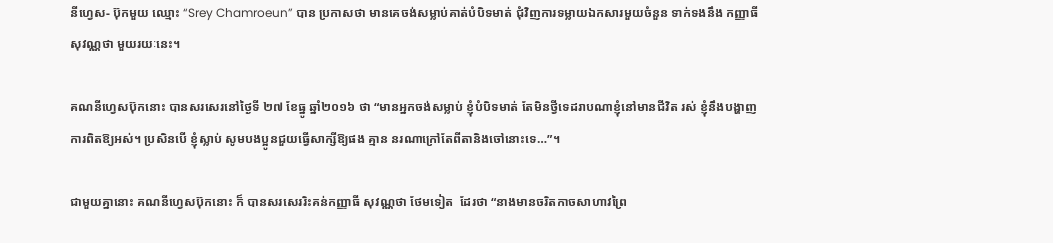នីហ្វេស- ប៊ុកមួយ ឈ្មោះ “Srey Chamroeun” បាន ប្រកាសថា មានគេចង់សម្លាប់គាត់បំបិទមាត់ ជុំវិញការទម្លាយឯកសារមួយចំនួន ទាក់ទងនឹង កញ្ញាធី សុវណ្ណថា មួយរយៈនេះ។

គណនីហ្វេសប៊ុកនោះ បានសរសេរនៅថ្ងៃទី ២៧ ខែធ្នូ ឆ្នាំ២០១៦ ថា “មានអ្នកចង់សម្លាប់ ខ្ញុំបំបិទមាត់ តែមិនថ្វីទេដរាបណាខ្ញុំនៅមានជីវិត រស់ ខ្ញុំនឹងបង្ហាញការពិតឱ្យអស់។ ប្រសិនបើ ខ្ញុំស្លាប់ សូមបងប្អូនជួយធ្វើសាក្សីឱ្យផង គ្មាន នរណាក្រៅតែពីតានិងចៅនោះទេ…”។

ជាមួយគ្នានោះ គណនីហ្វេសប៊ុកនោះ ក៏ បានសរសេររិះគន់កញ្ញាធី សុវណ្ណថា ថែមទៀត  ដែរថា “នាងមានចរិតកាចសាហាវព្រៃ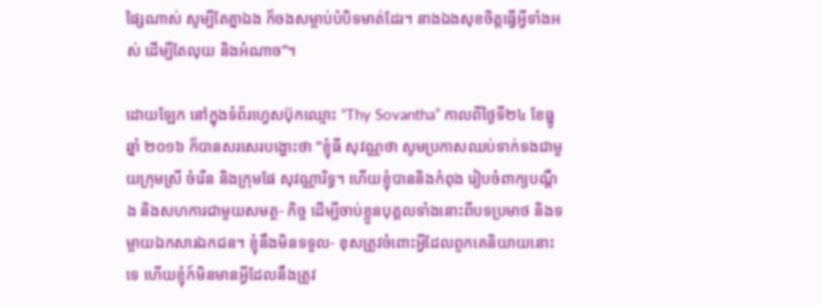ផ្សៃណាស់ សូម្បីតែគ្នាឯង ក៏ចងសម្លាប់បំបិទមាត់ដែរ។ នាងឯងសុខចិត្តធ្វើអ្វីទាំងអស់ ដើម្បីតែលុយ និងអំណាច”។

ដោយឡែក នៅក្នុងទំព័រហ្វេសប៊ុកឈ្មោះ “Thy Sovantha” កាលពីថ្ងៃទី២៤ ខែធ្នូ ឆ្នាំ ២០១៦ ក៏បានសរសេរបង្ហោះថា “ខ្ញុំធី សុវណ្ណថា សូមប្រកាសឈប់ទាក់ទងជាមួយក្រុមស្រី ចំរើន និងក្រុមផែ សុវណ្ណារិទ្ធ។ ហើយខ្ញុំបាននិងកំពុង រៀបចំពាក្យបណ្តឹង និងសហការជាមួយសមត្ថ- កិច្ច ដើម្បីចាប់ខ្លួនបុគ្គលទាំងនោះពីបទប្រមាថ និងទម្លាយឯកសារឯកជន។ ខ្ញុំនឹងមិនទទួល- ខុសត្រូវចំពោះអ្វីដែលពួកគេនិយាយនោះទេ ហើយខ្ញុំក៍មិនមានអ្វីដែលនឹងត្រូវ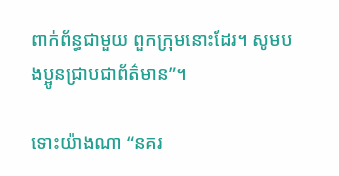ពាក់ព័ន្ធជាមួយ ពួកក្រុមនោះដែរ។ សូមបងប្អូនជ្រាបជាព័ត៌មាន”។

ទោះយ៉ាងណា “នគរ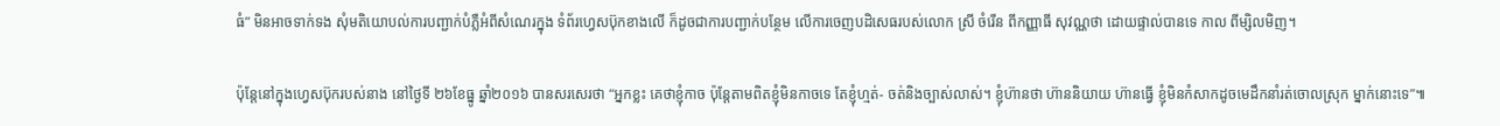ធំ” មិនអាចទាក់ទង សុំមតិយោបល់ការបញ្ជាក់បំភ្លឺអំពីសំណេរក្នុង ទំព័រហ្វេសប៊ុកខាងលើ ក៏ដូចជាការបញ្ជាក់បន្ថែម លើការចេញបដិសេធរបស់លោក ស្រី ចំរើន ពីកញ្ញាធី សុវណ្ណថា ដោយផ្ទាល់បានទេ កាល ពីម្សិលមិញ។

ប៉ុន្តែនៅក្នុងហ្វេសប៊ុករបស់នាង នៅថ្ងៃទី ២៦ខែធ្នូ ឆ្នាំ២០១៦ បានសរសេរថា “អ្នកខ្លះ គេថាខ្ញុំកាច ប៉ុន្តែតាមពិតខ្ញុំមិនកាចទេ តែខ្ញុំហ្មត់- ចត់និងច្បាស់លាស់។ ខ្ញុំហ៊ានថា ហ៊ាននិយាយ ហ៊ានធ្វើ ខ្ញុំមិនកំសាកដូចមេដឹកនាំរត់ចោលស្រុក ម្នាក់នោះទេ”៕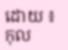ដោយ ៖ កុល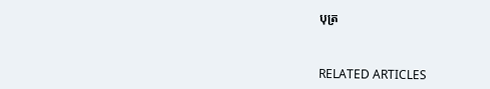បុត្រ



RELATED ARTICLES